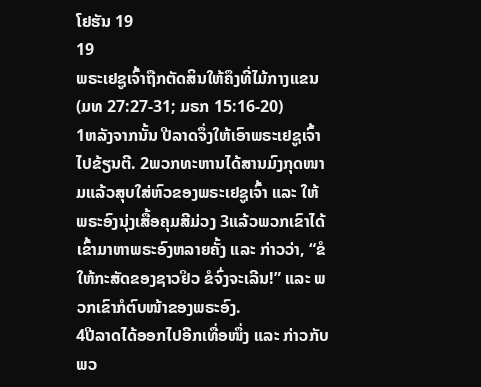ໂຢຮັນ 19
19
ພຣະເຢຊູເຈົ້າຖືກຕັດສິນໃຫ້ຄຶງທີ່ໄມ້ກາງແຂນ
(ມທ 27:27-31; ມຣກ 15:16-20)
1ຫລັງຈາກນັ້ນ ປີລາດຈຶ່ງໃຫ້ເອົາພຣະເຢຊູເຈົ້າໄປຂ້ຽນຕີ. 2ພວກທະຫານໄດ້ສານມົງກຸດໜາມແລ້ວສຸບໃສ່ຫົວຂອງພຣະເຢຊູເຈົ້າ ແລະ ໃຫ້ພຣະອົງນຸ່ງເສື້ອຄຸມສີມ່ວງ 3ແລ້ວພວກເຂົາໄດ້ເຂົ້າມາຫາພຣະອົງຫລາຍຄັ້ງ ແລະ ກ່າວວ່າ, “ຂໍໃຫ້ກະສັດຂອງຊາວຢິວ ຂໍຈົ່ງຈະເລີນ!” ແລະ ພວກເຂົາກໍຕົບໜ້າຂອງພຣະອົງ.
4ປີລາດໄດ້ອອກໄປອີກເທື່ອໜຶ່ງ ແລະ ກ່າວກັບພວ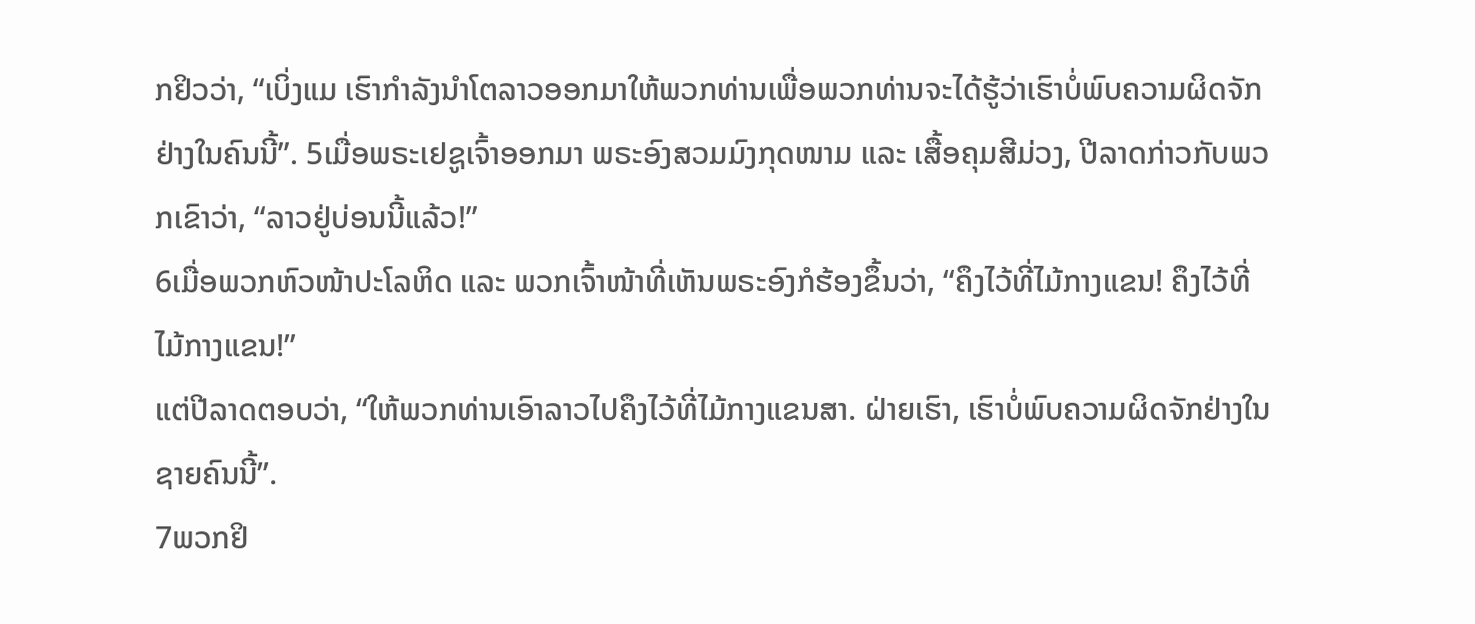ກຢິວວ່າ, “ເບິ່ງແມ ເຮົາກຳລັງນຳໂຕລາວອອກມາໃຫ້ພວກທ່ານເພື່ອພວກທ່ານຈະໄດ້ຮູ້ວ່າເຮົາບໍ່ພົບຄວາມຜິດຈັກຢ່າງໃນຄົນນີ້”. 5ເມື່ອພຣະເຢຊູເຈົ້າອອກມາ ພຣະອົງສວມມົງກຸດໜາມ ແລະ ເສື້ອຄຸມສີມ່ວງ, ປີລາດກ່າວກັບພວກເຂົາວ່າ, “ລາວຢູ່ບ່ອນນີ້ແລ້ວ!”
6ເມື່ອພວກຫົວໜ້າປະໂລຫິດ ແລະ ພວກເຈົ້າໜ້າທີ່ເຫັນພຣະອົງກໍຮ້ອງຂຶ້ນວ່າ, “ຄຶງໄວ້ທີ່ໄມ້ກາງແຂນ! ຄຶງໄວ້ທີ່ໄມ້ກາງແຂນ!”
ແຕ່ປີລາດຕອບວ່າ, “ໃຫ້ພວກທ່ານເອົາລາວໄປຄຶງໄວ້ທີ່ໄມ້ກາງແຂນສາ. ຝ່າຍເຮົາ, ເຮົາບໍ່ພົບຄວາມຜິດຈັກຢ່າງໃນຊາຍຄົນນີ້”.
7ພວກຢິ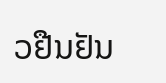ວຢືນຢັນ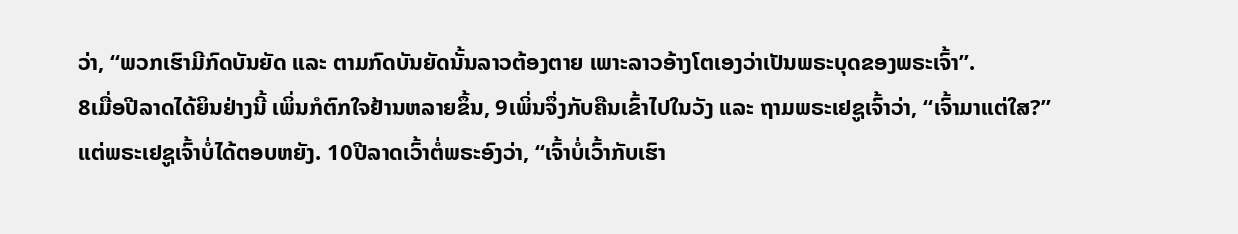ວ່າ, “ພວກເຮົາມີກົດບັນຍັດ ແລະ ຕາມກົດບັນຍັດນັ້ນລາວຕ້ອງຕາຍ ເພາະລາວອ້າງໂຕເອງວ່າເປັນພຣະບຸດຂອງພຣະເຈົ້າ”.
8ເມື່ອປີລາດໄດ້ຍິນຢ່າງນີ້ ເພິ່ນກໍຕົກໃຈຢ້ານຫລາຍຂຶ້ນ, 9ເພິ່ນຈຶ່ງກັບຄືນເຂົ້າໄປໃນວັງ ແລະ ຖາມພຣະເຢຊູເຈົ້າວ່າ, “ເຈົ້າມາແຕ່ໃສ?” ແຕ່ພຣະເຢຊູເຈົ້າບໍ່ໄດ້ຕອບຫຍັງ. 10ປີລາດເວົ້າຕໍ່ພຣະອົງວ່າ, “ເຈົ້າບໍ່ເວົ້າກັບເຮົາ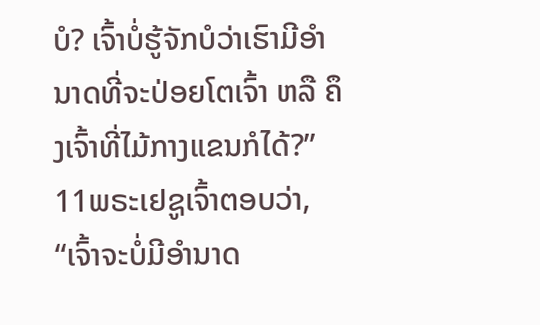ບໍ? ເຈົ້າບໍ່ຮູ້ຈັກບໍວ່າເຮົາມີອຳນາດທີ່ຈະປ່ອຍໂຕເຈົ້າ ຫລື ຄຶງເຈົ້າທີ່ໄມ້ກາງແຂນກໍໄດ້?”
11ພຣະເຢຊູເຈົ້າຕອບວ່າ, “ເຈົ້າຈະບໍ່ມີອຳນາດ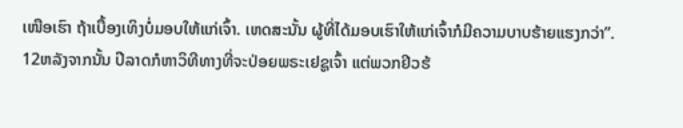ເໜືອເຮົາ ຖ້າເບື້ອງເທິງບໍ່ມອບໃຫ້ແກ່ເຈົ້າ. ເຫດສະນັ້ນ ຜູ້ທີ່ໄດ້ມອບເຮົາໃຫ້ແກ່ເຈົ້າກໍມີຄວາມບາບຮ້າຍແຮງກວ່າ”.
12ຫລັງຈາກນັ້ນ ປີລາດກໍຫາວິທີທາງທີ່ຈະປ່ອຍພຣະເຢຊູເຈົ້າ ແຕ່ພວກຢິວຮ້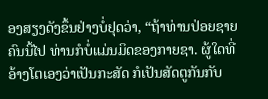ອງສຽງດັງຂຶ້ນຢ່າງບໍ່ຢຸດວ່າ, “ຖ້າທ່ານປ່ອຍຊາຍຄົນນີ້ໄປ ທ່ານກໍບໍ່ແມ່ນມິດຂອງກາຍຊາ. ຜູ້ໃດທີ່ອ້າງໂຕເອງວ່າເປັນກະສັດ ກໍເປັນສັດຕູກັນກັບ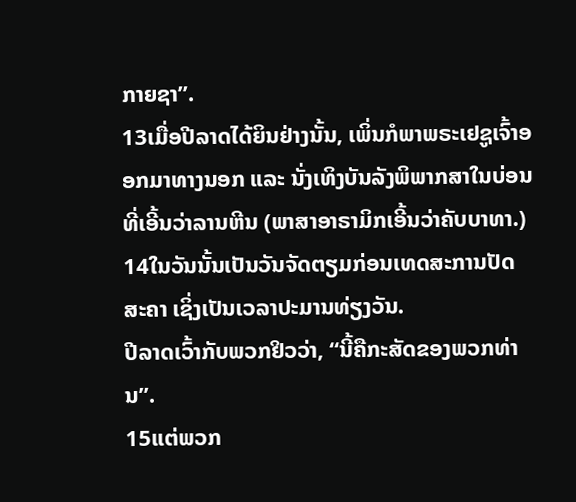ກາຍຊາ”.
13ເມື່ອປີລາດໄດ້ຍິນຢ່າງນັ້ນ, ເພິ່ນກໍພາພຣະເຢຊູເຈົ້າອອກມາທາງນອກ ແລະ ນັ່ງເທິງບັນລັງພິພາກສາໃນບ່ອນທີ່ເອີ້ນວ່າລານຫີນ (ພາສາອາຣາມິກເອີ້ນວ່າຄັບບາທາ.) 14ໃນວັນນັ້ນເປັນວັນຈັດຕຽມກ່ອນເທດສະການປັດສະຄາ ເຊິ່ງເປັນເວລາປະມານທ່ຽງວັນ.
ປີລາດເວົ້າກັບພວກຢິວວ່າ, “ນີ້ຄືກະສັດຂອງພວກທ່ານ”.
15ແຕ່ພວກ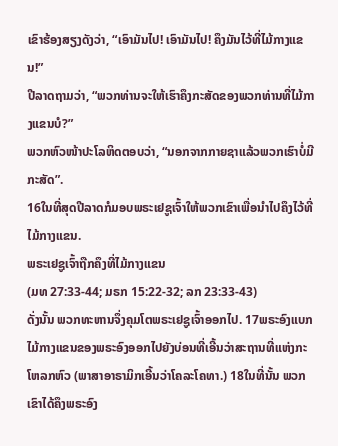ເຂົາຮ້ອງສຽງດັງວ່າ, “ເອົາມັນໄປ! ເອົາມັນໄປ! ຄຶງມັນໄວ້ທີ່ໄມ້ກາງແຂນ!”
ປີລາດຖາມວ່າ, “ພວກທ່ານຈະໃຫ້ເຮົາຄຶງກະສັດຂອງພວກທ່ານທີ່ໄມ້ກາງແຂນບໍ?”
ພວກຫົວໜ້າປະໂລຫິດຕອບວ່າ, “ນອກຈາກກາຍຊາແລ້ວພວກເຮົາບໍ່ມີກະສັດ”.
16ໃນທີ່ສຸດປີລາດກໍມອບພຣະເຢຊູເຈົ້າໃຫ້ພວກເຂົາເພື່ອນໍາໄປຄຶງໄວ້ທີ່ໄມ້ກາງແຂນ.
ພຣະເຢຊູເຈົ້າຖືກຄຶງທີ່ໄມ້ກາງແຂນ
(ມທ 27:33-44; ມຣກ 15:22-32; ລກ 23:33-43)
ດັ່ງນັ້ນ ພວກທະຫານຈຶ່ງຄຸມໂຕພຣະເຢຊູເຈົ້າອອກໄປ. 17ພຣະອົງແບກໄມ້ກາງແຂນຂອງພຣະອົງອອກໄປຍັງບ່ອນທີ່ເອີ້ນວ່າສະຖານທີ່ແຫ່ງກະໂຫລກຫົວ (ພາສາອາຣາມິກເອີ້ນວ່າໂຄລະໂຄທາ.) 18ໃນທີ່ນັ້ນ ພວກເຂົາໄດ້ຄຶງພຣະອົງ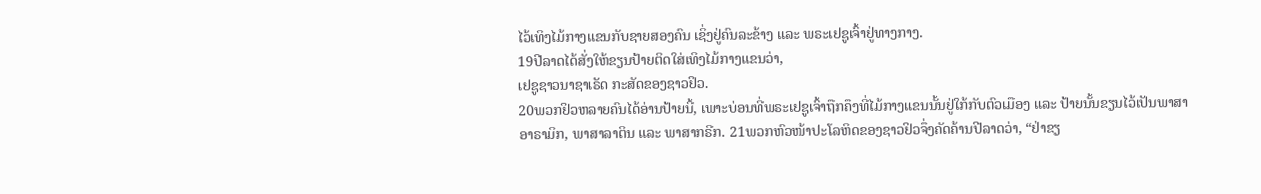ໄວ້ເທິງໄມ້ກາງແຂນກັບຊາຍສອງຄົນ ເຊິ່ງຢູ່ຄົນລະຂ້າງ ແລະ ພຣະເຢຊູເຈົ້າຢູ່ທາງກາງ.
19ປີລາດໄດ້ສັ່ງໃຫ້ຂຽນປ້າຍຕິດໃສ່ເທິງໄມ້ກາງແຂນວ່າ,
ເຢຊູຊາວນາຊາເຣັດ ກະສັດຂອງຊາວຢິວ.
20ພວກຢິວຫລາຍຄົນໄດ້ອ່ານປ້າຍນີ້, ເພາະບ່ອນທີ່ພຣະເຢຊູເຈົ້າຖືກຄຶງທີ່ໄມ້ກາງແຂນນັ້ນຢູ່ໃກ້ກັບຕົວເມືອງ ແລະ ປ້າຍນັ້ນຂຽນໄວ້ເປັນພາສາອາຣາມິກ, ພາສາລາຕິນ ແລະ ພາສາກຣີກ. 21ພວກຫົວໜ້າປະໂລຫິດຂອງຊາວຢິວຈຶ່ງຄັດຄ້ານປີລາດວ່າ, “ຢ່າຂຽ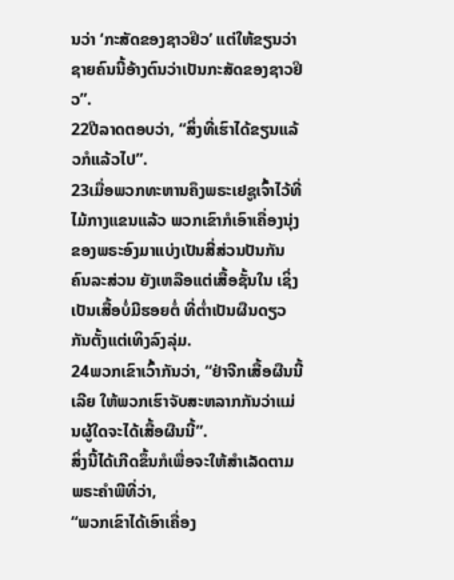ນວ່າ ‘ກະສັດຂອງຊາວຢິວ’ ແຕ່ໃຫ້ຂຽນວ່າຊາຍຄົນນີ້ອ້າງຕົນວ່າເປັນກະສັດຂອງຊາວຢິວ”.
22ປີລາດຕອບວ່າ, “ສິ່ງທີ່ເຮົາໄດ້ຂຽນແລ້ວກໍແລ້ວໄປ”.
23ເມື່ອພວກທະຫານຄຶງພຣະເຢຊູເຈົ້າໄວ້ທີ່ໄມ້ກາງແຂນແລ້ວ ພວກເຂົາກໍເອົາເຄື່ອງນຸ່ງຂອງພຣະອົງມາແບ່ງເປັນສີ່ສ່ວນປັນກັນຄົນລະສ່ວນ ຍັງເຫລືອແຕ່ເສື້ອຊັ້ນໃນ ເຊິ່ງເປັນເສື້ອບໍ່ມີຮອຍຕໍ່ ທີ່ຕໍ່າເປັນຜືນດຽວກັນຕັ້ງແຕ່ເທິງລົງລຸ່ມ.
24ພວກເຂົາເວົ້າກັນວ່າ, “ຢ່າຈີກເສື້ອຜືນນີ້ເລີຍ ໃຫ້ພວກເຮົາຈັບສະຫລາກກັນວ່າແມ່ນຜູ້ໃດຈະໄດ້ເສື້ອຜືນນີ້”.
ສິ່ງນີ້ໄດ້ເກີດຂຶ້ນກໍເພື່ອຈະໃຫ້ສຳເລັດຕາມພຣະຄຳພີທີ່ວ່າ,
“ພວກເຂົາໄດ້ເອົາເຄື່ອງ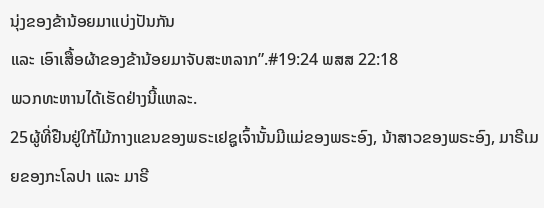ນຸ່ງຂອງຂ້ານ້ອຍມາແບ່ງປັນກັນ
ແລະ ເອົາເສື້ອຜ້າຂອງຂ້ານ້ອຍມາຈັບສະຫລາກ”.#19:24 ພສສ 22:18
ພວກທະຫານໄດ້ເຮັດຢ່າງນີ້ແຫລະ.
25ຜູ້ທີ່ຢືນຢູ່ໃກ້ໄມ້ກາງແຂນຂອງພຣະເຢຊູເຈົ້ານັ້ນມີແມ່ຂອງພຣະອົງ, ນ້າສາວຂອງພຣະອົງ, ມາຣີເມຍຂອງກະໂລປາ ແລະ ມາຣີ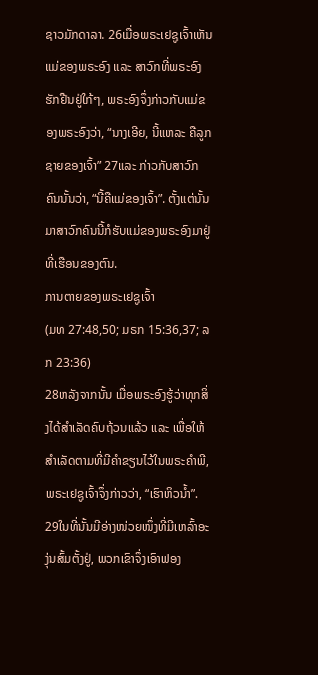ຊາວມັກດາລາ. 26ເມື່ອພຣະເຢຊູເຈົ້າເຫັນແມ່ຂອງພຣະອົງ ແລະ ສາວົກທີ່ພຣະອົງຮັກຢືນຢູ່ໃກ້ໆ, ພຣະອົງຈຶ່ງກ່າວກັບແມ່ຂອງພຣະອົງວ່າ, “ນາງເອີຍ, ນີ້ແຫລະ ຄືລູກຊາຍຂອງເຈົ້າ” 27ແລະ ກ່າວກັບສາວົກຄົນນັ້ນວ່າ, “ນີ້ຄືແມ່ຂອງເຈົ້າ”. ຕັ້ງແຕ່ນັ້ນມາສາວົກຄົນນີ້ກໍຮັບແມ່ຂອງພຣະອົງມາຢູ່ທີ່ເຮືອນຂອງຕົນ.
ການຕາຍຂອງພຣະເຢຊູເຈົ້າ
(ມທ 27:48,50; ມຣກ 15:36,37; ລກ 23:36)
28ຫລັງຈາກນັ້ນ ເມື່ອພຣະອົງຮູ້ວ່າທຸກສິ່ງໄດ້ສຳເລັດຄົບຖ້ວນແລ້ວ ແລະ ເພື່ອໃຫ້ສຳເລັດຕາມທີ່ມີຄຳຂຽນໄວ້ໃນພຣະຄຳພີ, ພຣະເຢຊູເຈົ້າຈຶ່ງກ່າວວ່າ, “ເຮົາຫິວນ້ຳ”. 29ໃນທີ່ນັ້ນມີອ່າງໜ່ວຍໜຶ່ງທີ່ມີເຫລົ້າອະງຸ່ນສົ້ມຕັ້ງຢູ່, ພວກເຂົາຈຶ່ງເອົາຟອງ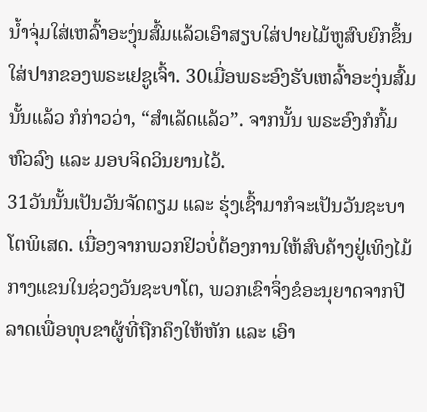ນ້ຳຈຸ່ມໃສ່ເຫລົ້າອະງຸ່ນສົ້ມແລ້ວເອົາສຽບໃສ່ປາຍໄມ້ຫູສົບຍົກຂຶ້ນໃສ່ປາກຂອງພຣະເຢຊູເຈົ້າ. 30ເມື່ອພຣະອົງຮັບເຫລົ້າອະງຸ່ນສົ້ມນັ້ນແລ້ວ ກໍກ່າວວ່າ, “ສຳເລັດແລ້ວ”. ຈາກນັ້ນ ພຣະອົງກໍກົ້ມຫົວລົງ ແລະ ມອບຈິດວິນຍານໄວ້.
31ວັນນັ້ນເປັນວັນຈັດຕຽມ ແລະ ຮຸ່ງເຊົ້າມາກໍຈະເປັນວັນຊະບາໂຕພິເສດ. ເນື່ອງຈາກພວກຢິວບໍ່ຕ້ອງການໃຫ້ສົບຄ້າງຢູ່ເທິງໄມ້ກາງແຂນໃນຊ່ວງວັນຊະບາໂຕ, ພວກເຂົາຈຶ່ງຂໍອະນຸຍາດຈາກປີລາດເພື່ອທຸບຂາຜູ້ທີ່ຖືກຄຶງໃຫ້ຫັກ ແລະ ເອົາ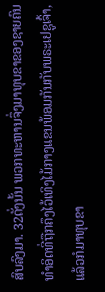ສົບລົງມາ. 32ດັ່ງນັ້ນ ພວກທະຫານຈຶ່ງມາທຸບຂາຂອງຊາຍຄົນທຳອິດທີ່ຖືກຄຶງໄວ້ເທິງໄມ້ກາງແຂນພ້ອມກັນກັບພຣະເຢຊູເຈົ້າ, ແລ້ວກໍມາທຸບຂາ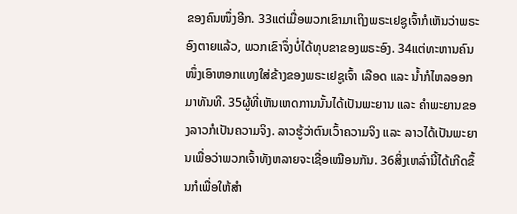ຂອງຄົນໜຶ່ງອີກ. 33ແຕ່ເມື່ອພວກເຂົາມາເຖິງພຣະເຢຊູເຈົ້າກໍເຫັນວ່າພຣະອົງຕາຍແລ້ວ, ພວກເຂົາຈຶ່ງບໍ່ໄດ້ທຸບຂາຂອງພຣະອົງ. 34ແຕ່ທະຫານຄົນໜຶ່ງເອົາຫອກແທງໃສ່ຂ້າງຂອງພຣະເຢຊູເຈົ້າ ເລືອດ ແລະ ນ້ຳກໍໄຫລອອກມາທັນທີ. 35ຜູ້ທີ່ເຫັນເຫດການນັ້ນໄດ້ເປັນພະຍານ ແລະ ຄຳພະຍານຂອງລາວກໍເປັນຄວາມຈິງ. ລາວຮູ້ວ່າຕົນເວົ້າຄວາມຈິງ ແລະ ລາວໄດ້ເປັນພະຍານເພື່ອວ່າພວກເຈົ້າທັງຫລາຍຈະເຊື່ອເໝືອນກັນ. 36ສິ່ງເຫລົ່ານີ້ໄດ້ເກີດຂຶ້ນກໍເພື່ອໃຫ້ສຳ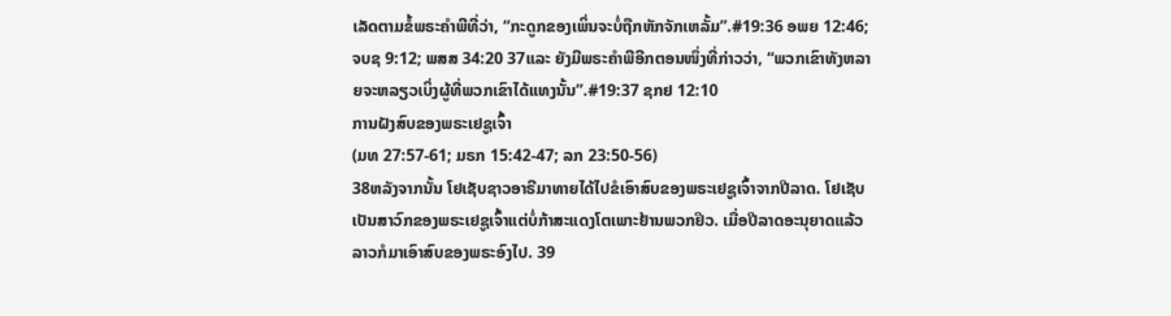ເລັດຕາມຂໍ້ພຣະຄຳພີທີ່ວ່າ, “ກະດູກຂອງເພິ່ນຈະບໍ່ຖືກຫັກຈັກເຫລັ້ມ”.#19:36 ອພຍ 12:46; ຈບຊ 9:12; ພສສ 34:20 37ແລະ ຍັງມີພຣະຄຳພີອີກຕອນໜຶ່ງທີ່ກ່າວວ່າ, “ພວກເຂົາທັງຫລາຍຈະຫລຽວເບິ່ງຜູ້ທີ່ພວກເຂົາໄດ້ແທງນັ້ນ”.#19:37 ຊກຢ 12:10
ການຝັງສົບຂອງພຣະເຢຊູເຈົ້າ
(ມທ 27:57-61; ມຣກ 15:42-47; ລກ 23:50-56)
38ຫລັງຈາກນັ້ນ ໂຢເຊັບຊາວອາຣີມາທາຍໄດ້ໄປຂໍເອົາສົບຂອງພຣະເຢຊູເຈົ້າຈາກປີລາດ. ໂຢເຊັບເປັນສາວົກຂອງພຣະເຢຊູເຈົ້າແຕ່ບໍ່ກ້າສະແດງໂຕເພາະຢ້ານພວກຢິວ. ເມື່ອປີລາດອະນຸຍາດແລ້ວ ລາວກໍມາເອົາສົບຂອງພຣະອົງໄປ. 39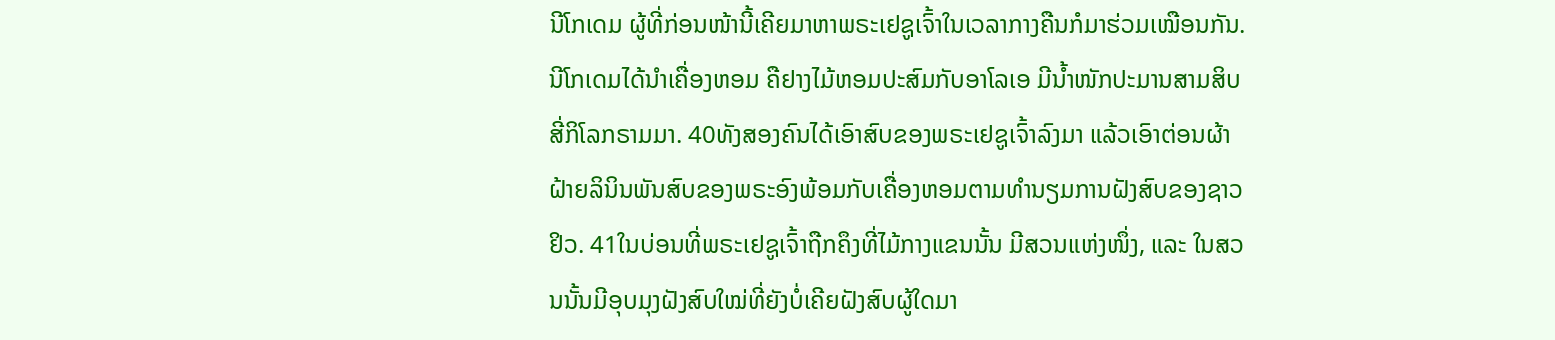ນີໂກເດມ ຜູ້ທີ່ກ່ອນໜ້ານີ້ເຄີຍມາຫາພຣະເຢຊູເຈົ້າໃນເວລາກາງຄືນກໍມາຮ່ວມເໝືອນກັນ. ນີໂກເດມໄດ້ນຳເຄື່ອງຫອມ ຄືຢາງໄມ້ຫອມປະສົມກັບອາໂລເອ ມີນ້ຳໜັກປະມານສາມສິບສີ່ກິໂລກຣາມມາ. 40ທັງສອງຄົນໄດ້ເອົາສົບຂອງພຣະເຢຊູເຈົ້າລົງມາ ແລ້ວເອົາຕ່ອນຜ້າຝ້າຍລິນິນພັນສົບຂອງພຣະອົງພ້ອມກັບເຄື່ອງຫອມຕາມທຳນຽມການຝັງສົບຂອງຊາວຢິວ. 41ໃນບ່ອນທີ່ພຣະເຢຊູເຈົ້າຖືກຄຶງທີ່ໄມ້ກາງແຂນນັ້ນ ມີສວນແຫ່ງໜຶ່ງ, ແລະ ໃນສວນນັ້ນມີອຸບມຸງຝັງສົບໃໝ່ທີ່ຍັງບໍ່ເຄີຍຝັງສົບຜູ້ໃດມາ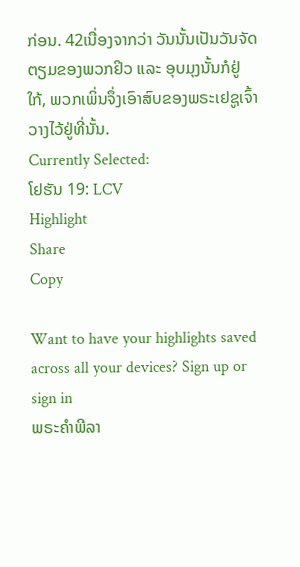ກ່ອນ. 42ເນື່ອງຈາກວ່າ ວັນນັ້ນເປັນວັນຈັດຕຽມຂອງພວກຢິວ ແລະ ອຸບມຸງນັ້ນກໍຢູ່ໃກ້, ພວກເພິ່ນຈຶ່ງເອົາສົບຂອງພຣະເຢຊູເຈົ້າວາງໄວ້ຢູ່ທີ່ນັ້ນ.
Currently Selected:
ໂຢຮັນ 19: LCV
Highlight
Share
Copy

Want to have your highlights saved across all your devices? Sign up or sign in
ພຣະຄຳພີລາ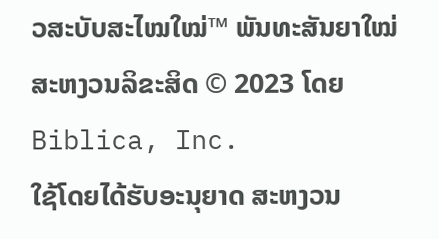ວສະບັບສະໄໝໃໝ່™ ພັນທະສັນຍາໃໝ່
ສະຫງວນລິຂະສິດ © 2023 ໂດຍ Biblica, Inc.
ໃຊ້ໂດຍໄດ້ຮັບອະນຸຍາດ ສະຫງວນ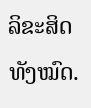ລິຂະສິດທັງໝົດ.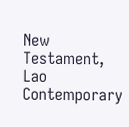New Testament, Lao Contemporary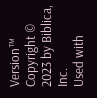Version™
Copyright © 2023 by Biblica, Inc.
Used with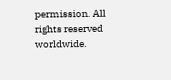permission. All rights reserved worldwide.